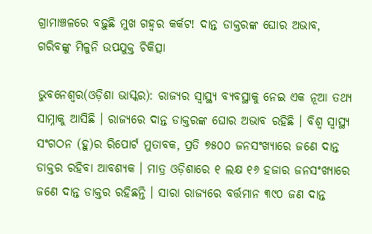ଗ୍ରାମାଞ୍ଚଳରେ ବଢ଼ୁଛି ମୁଖ ଗହ୍ୱର କର୍କଟ! ଦାନ୍ତ ଡାକ୍ତରଙ୍କ ଘୋର ଅଭାବ, ଗରିବଙ୍କୁ ମିଳୁନି ଉପଯୁକ୍ତ ଚିକିତ୍ସା

ଭୁବନେଶ୍ୱର(ଓଡ଼ିଶା ଭାସ୍କର): ରାଜ୍ୟର ସ୍ୱାସ୍ଥ୍ୟ ବ୍ୟବସ୍ଥାକୁ ନେଇ ଏକ ନୂଆ ତଥ୍ୟ ସାମ୍ନାକୁ ଆସିଛି । ରାଜ୍ୟରେ ଦାନ୍ତ ଡାକ୍ତରଙ୍କ ଘୋର ଅଭାବ ରହିଛି । ବିଶ୍ୱ ସ୍ୱାସ୍ଥ୍ୟ ସଂଗଠନ (ହୁ)ର ରିପୋର୍ଟ ମୁତାବକ, ପ୍ରତି ୭୫୦୦ ଜନସଂଖ୍ୟାରେ ଜଣେ ଦାନ୍ତ ଡାକ୍ତର ରହିବା ଆବଶ୍ୟକ । ମାତ୍ର ଓଡ଼ିଶାରେ ୧ ଲକ୍ଷ ୧୬ ହଜାର ଜନସଂଖ୍ୟାରେ ଜଣେ ଦାନ୍ତ ଡାକ୍ତର ରହିଛନ୍ତି । ସାରା ରାଜ୍ୟରେ ବର୍ତ୍ତମାନ ୩୯୦ ଜଣ ଦାନ୍ତ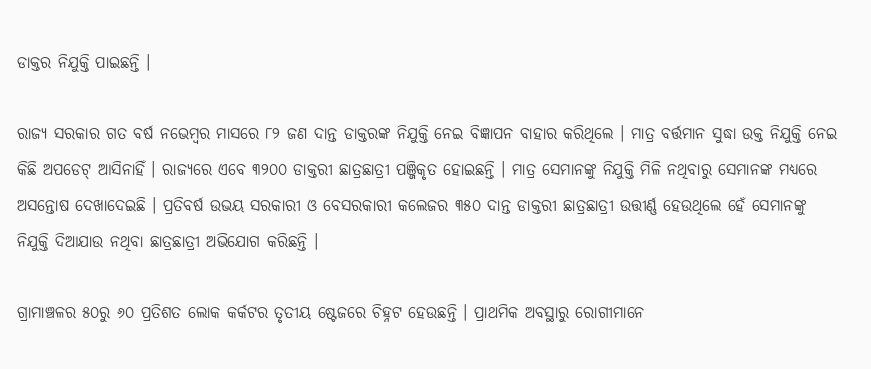ଡାକ୍ତର ନିଯୁକ୍ତି ପାଇଛନ୍ତି ।

ରାଜ୍ୟ ସରକାର ଗତ ବର୍ଷ ନଭେମ୍ବର ମାସରେ ୮୨ ଜଣ ଦାନ୍ତ ଡାକ୍ତରଙ୍କ ନିଯୁକ୍ତି ନେଇ ବିଜ୍ଞାପନ ବାହାର କରିଥିଲେ । ମାତ୍ର ବର୍ତ୍ତମାନ ସୁଦ୍ଧା ଉକ୍ତ ନିଯୁକ୍ତି ନେଇ କିଛି ଅପଡେଟ୍ ଆସିନାହିଁ । ରାଜ୍ୟରେ ଏବେ ୩୨୦୦ ଡାକ୍ତରୀ ଛାତ୍ରଛାତ୍ରୀ ପଞ୍ଜିକୃତ ହୋଇଛନ୍ତି । ମାତ୍ର ସେମାନଙ୍କୁ ନିଯୁକ୍ତି ମିଳି ନଥିବାରୁ ସେମାନଙ୍କ ମଧ୍ୟରେ ଅସନ୍ତୋଷ ଦେଖାଦେଇଛି । ପ୍ରତିବର୍ଷ ଉଭୟ ସରକାରୀ ଓ ବେସରକାରୀ କଲେଜର ୩୫୦ ଦାନ୍ତ ଡାକ୍ତରୀ ଛାତ୍ରଛାତ୍ରୀ ଉତ୍ତୀର୍ଣ୍ଣ ହେଉଥିଲେ ହେଁ ସେମାନଙ୍କୁ ନିଯୁକ୍ତି ଦିଆଯାଉ ନଥିବା ଛାତ୍ରଛାତ୍ରୀ ଅଭିଯୋଗ କରିଛନ୍ତି ।

ଗ୍ରାମାଞ୍ଚଳର ୫୦ରୁ ୬୦ ପ୍ରତିଶତ ଲୋକ କର୍କଟର ତୃତୀୟ ଷ୍ଟେଜରେ ଚିହ୍ନଟ ହେଉଛନ୍ତି । ପ୍ରାଥମିକ ଅବସ୍ଥାରୁ ରୋଗୀମାନେ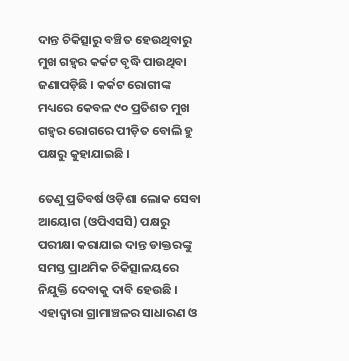ଦାନ୍ତ ଚିକିତ୍ସାରୁ ବଞ୍ଚିତ ହେଉଥିବାରୁ ମୁଖ ଗହ୍ୱର କର୍କଟ ବୃଦ୍ଧି ପାଉଥିବା ଜଣାପଡ଼ିଛି । କର୍କଟ ରୋଗୀଙ୍କ ମଧ୍ୟରେ କେବଳ ୯୦ ପ୍ରତିଶତ ମୁଖ ଗହ୍ୱର ରୋଗରେ ପୀଡ଼ିତ ବୋଲି ହୁ ପକ୍ଷରୁ କୁହାଯାଇଛି ।

ତେଣୁ ପ୍ରତିବର୍ଷ ଓଡ଼ିଶା ଲୋକ ସେବା ଆୟୋଗ (ଓପିଏସସି) ପକ୍ଷରୁ ପରୀକ୍ଷା କରାଯାଇ ଦାନ୍ତ ଡାକ୍ତରଙ୍କୁ ସମସ୍ତ ପ୍ରାଥମିକ ଚିକିତ୍ସାଳୟରେ ନିଯୁକ୍ତି ଦେବାକୁ ଦାବି ହେଉଛି । ଏହାଦ୍ୱାରା ଗ୍ରାମାଞ୍ଚଳର ସାଧାରଣ ଓ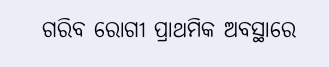ଗରିବ ରୋଗୀ ପ୍ରାଥମିକ ଅବସ୍ଥାରେ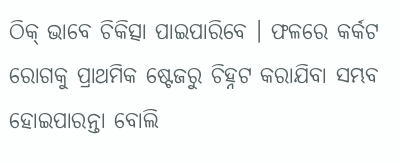ଠିକ୍ ଭାବେ ଚିକିତ୍ସା ପାଇପାରିବେ । ଫଳରେ କର୍କଟ ରୋଗକୁ ପ୍ରାଥମିକ ଷ୍ଟେଜରୁ ଚିହ୍ନଟ କରାଯିବା ସମ୍ଭବ ହୋଇପାରନ୍ତା ବୋଲି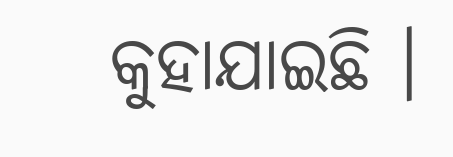କୁହାଯାଇଛି ।